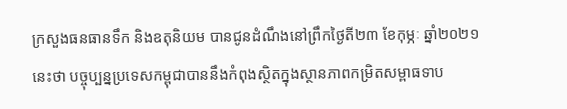ក្រសួងធនធានទឹក និងឧតុនិយម បានជូនដំណឹងនៅព្រឹកថ្ងៃតី២៣ ខែកុម្ភៈ ឆ្នាំ២០២១នេះថា បច្ចុប្បន្នប្រទេសកម្ពុជាបាននឹងកំពុងស្ថិតក្នុងស្ថានភាពកម្រិតសម្ពាធទាប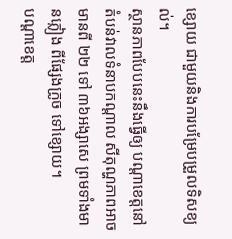ខ្សោយ ជាមួយនិងការបម្រែបម្រួលទិសខ្យល់។
ស្ថានភាពបែបនេះនឹងធ្វើឲ្យ បណ្តាខេត្តនៅតំបន់វាលទំនាបកណ្តាល សីតុណ្ហភាពអាចមានពី ២២ ទៅ ៣៦អង្សាសេ ព្រមទាំងមានភ្លៀង ពីផ្សែងក្រូច ទៅខ្សោយ។
បណ្តាខេត្ត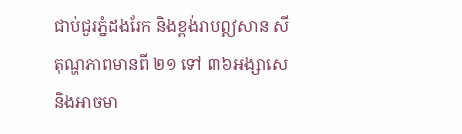ជាប់ជួរភ្នំដងរែក និងខ្ពង់រាបឦសាន សីតុណ្ហភាពមានពី ២១ ទៅ ៣៦អង្សាសេ និងអាចមា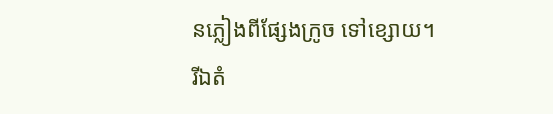នភ្លៀងពីផ្សែងក្រូច ទៅខ្សោយ។
រីឯតំ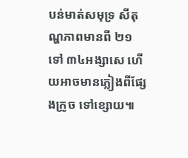បន់មាត់សមុទ្រ សីតុណ្ហភាពមានពី ២១ ទៅ ៣៤អង្សាសេ ហើយអាចមានភ្លៀងពីផ្សែងក្រូច ទៅខ្សោយ៕